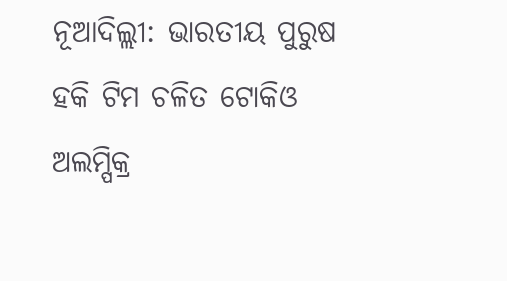ନୂଆଦିଲ୍ଲୀ: ଭାରତୀୟ ପୁରୁଷ ହକି ଟିମ ଚଳିତ ଟୋକିଓ ଅଲମ୍ପିକ୍ର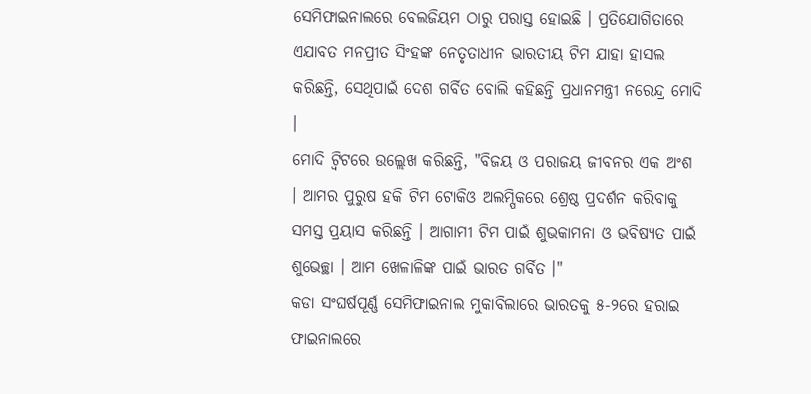ସେମିଫାଇନାଲରେ ବେଲଜିୟମ ଠାରୁ ପରାସ୍ତ ହୋଇଛି । ପ୍ରତିଯୋଗିତାରେ ଏଯାବତ ମନପ୍ରୀତ ସିଂହଙ୍କ ନେତୃତାଧୀନ ଭାରତୀୟ ଟିମ ଯାହା ହାସଲ କରିଛନ୍ତି, ସେଥିପାଇଁ ଦେଶ ଗର୍ବିତ ବୋଲି କହିଛନ୍ତି ପ୍ରଧାନମନ୍ତ୍ରୀ ନରେନ୍ଦ୍ର ମୋଦି ।
ମୋଦି ଟ୍ବିଟରେ ଉଲ୍ଲେଖ କରିଛନ୍ତି, "ବିଜୟ ଓ ପରାଜୟ ଜୀବନର ଏକ ଅଂଶ । ଆମର ପୁରୁଷ ହକି ଟିମ ଟୋକିଓ ଅଲମ୍ପିକରେ ଶ୍ରେଷ୍ଠ ପ୍ରଦର୍ଶନ କରିବାକୁ ସମସ୍ତ ପ୍ରୟାସ କରିଛନ୍ତି । ଆଗାମୀ ଟିମ ପାଇଁ ଶୁଭକାମନା ଓ ଭବିଷ୍ୟତ ପାଇଁ ଶୁଭେଚ୍ଛା । ଆମ ଖେଳାଳିଙ୍କ ପାଇଁ ଭାରତ ଗର୍ବିତ ।"
କଡା ସଂଘର୍ଷପୂର୍ଣ୍ଣ ସେମିଫାଇନାଲ ମୁକାବିଲାରେ ଭାରତକୁ ୫-୨ରେ ହରାଇ ଫାଇନାଲରେ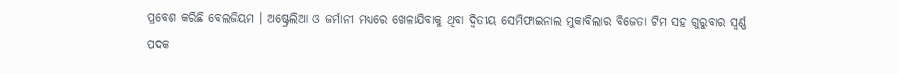ପ୍ରବେଶ କରିଛି ବେଲଜିୟମ । ଅଷ୍ଟ୍ରେଲିଆ ଓ ଜର୍ମାନୀ ମଧ୍ୟରେ ଖେଳାଯିବାକୁ ଥିବା ଦ୍ବିତୀୟ ସେମିଫାଇନାଲ ମୁକାବିଲାର ବିଜେତା ଟିମ ସହ ଗୁରୁବାର ସ୍ବର୍ଣ୍ଣ ପଦକ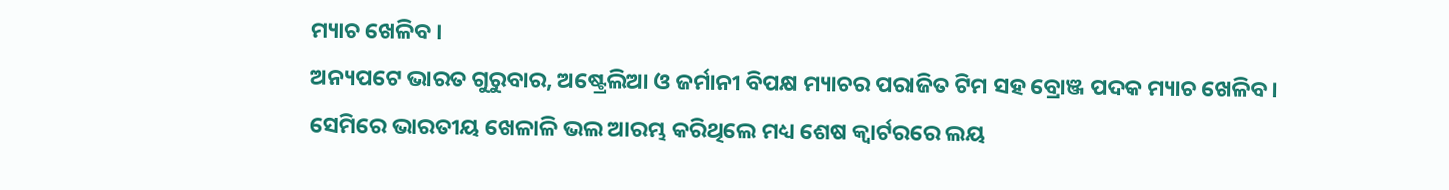ମ୍ୟାଚ ଖେଳିବ ।
ଅନ୍ୟପଟେ ଭାରତ ଗୁରୁବାର, ଅଷ୍ଟ୍ରେଲିଆ ଓ ଜର୍ମାନୀ ବିପକ୍ଷ ମ୍ୟାଚର ପରାଜିତ ଟିମ ସହ ବ୍ରୋଞ୍ଜ ପଦକ ମ୍ୟାଚ ଖେଳିବ ।
ସେମିରେ ଭାରତୀୟ ଖେଳାଳି ଭଲ ଆରମ୍ଭ କରିଥିଲେ ମଧ୍ୟ ଶେଷ କ୍ବାର୍ଟରରେ ଲୟ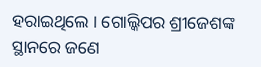ହରାଇଥିଲେ । ଗୋଲ୍କିପର ଶ୍ରୀଜେଶଙ୍କ ସ୍ଥାନରେ ଜଣେ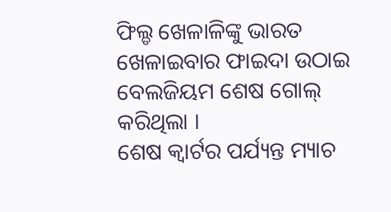ଫିଲ୍ଡ ଖେଳାଳିଙ୍କୁ ଭାରତ ଖେଳାଇବାର ଫାଇଦା ଉଠାଇ ବେଲଜିୟମ ଶେଷ ଗୋଲ୍ କରିଥିଲା ।
ଶେଷ କ୍ବାର୍ଟର ପର୍ଯ୍ୟନ୍ତ ମ୍ୟାଚ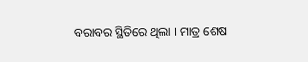ବରାବର ସ୍ଥିତିରେ ଥିଲା । ମାତ୍ର ଶେଷ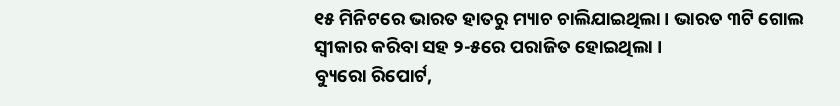୧୫ ମିନିଟରେ ଭାରତ ହାତରୁ ମ୍ୟାଚ ଚାଲିଯାଇଥିଲା । ଭାରତ ୩ଟି ଗୋଲ ସ୍ବୀକାର କରିବା ସହ ୨-୫ରେ ପରାଜିତ ହୋଇଥିଲା ।
ବ୍ୟୁରୋ ରିପୋର୍ଟ,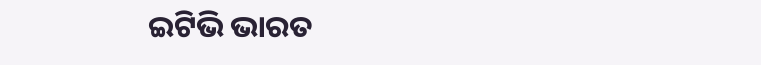ଇଟିଭି ଭାରତ